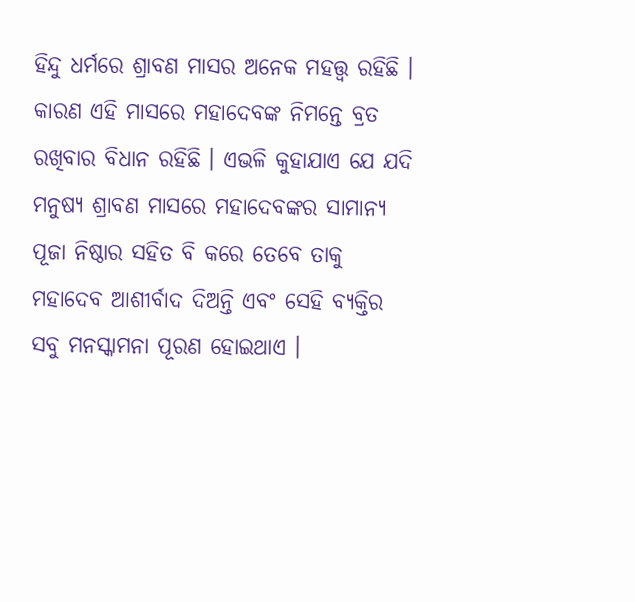ହିନ୍ଦୁ ଧର୍ମରେ ଶ୍ରାବଣ ମାସର ଅନେକ ମହତ୍ତ୍ୱ ରହିଛି । କାରଣ ଏହି ମାସରେ ମହାଦେବଙ୍କ ନିମନ୍ତେ ବ୍ରତ ରଖିବାର ବିଧାନ ରହିଛି । ଏଭଳି କୁହାଯାଏ ଯେ ଯଦି ମନୁଷ୍ୟ ଶ୍ରାବଣ ମାସରେ ମହାଦେବଙ୍କର ସାମାନ୍ୟ ପୂଜା ନିଷ୍ଠାର ସହିତ ବି କରେ ତେବେ ତାକୁ ମହାଦେବ ଆଶୀର୍ବାଦ ଦିଅନ୍ତି ଏବଂ ସେହି ବ୍ୟକ୍ତିର ସବୁ ମନସ୍କାମନା ପୂରଣ ହୋଇଥାଏ ।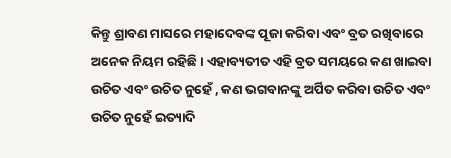କିନ୍ତୁ ଶ୍ରାବଣ ମାସରେ ମହାଦେବଙ୍କ ପୂଜା କରିବା ଏବଂ ବ୍ରତ ରଖିବାରେ ଅନେକ ନିୟମ ରହିଛି । ଏହାବ୍ୟତୀତ ଏହି ବ୍ରତ ସମୟରେ କଣ ଖାଇବା ଉଚିତ ଏବଂ ଉଚିତ ନୁହେଁ , କଣ ଭଗବାନଙ୍କୁ ଅର୍ପିତ କରିବା ଉଚିତ ଏବଂ ଉଚିତ ନୁହେଁ ଇତ୍ୟାଦି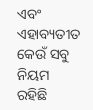ଏବଂ ଏହାବ୍ୟତୀତ କେଉଁ ସବୁ ନିୟମ ରହିଛି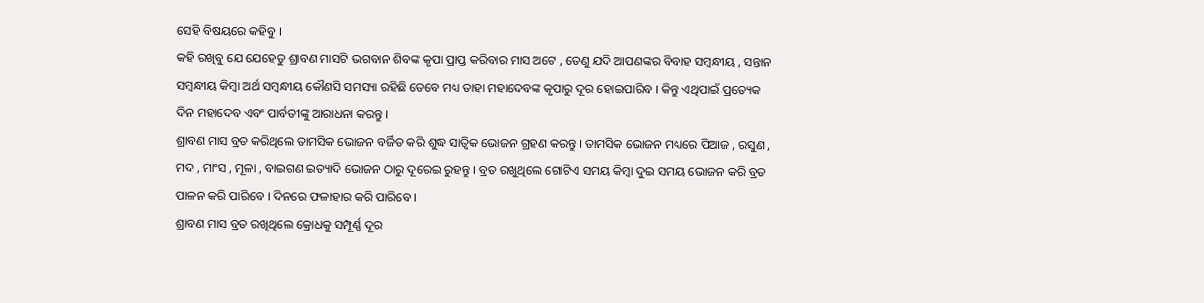ସେହି ବିଷୟରେ କହିବୁ ।
କହି ରଖିବୁ ଯେ ଯେହେତୁ ଶ୍ରାବଣ ମାସଟି ଭଗବାନ ଶିବଙ୍କ କୃପା ପ୍ରାପ୍ତ କରିବାର ମାସ ଅଟେ , ତେଣୁ ଯଦି ଆପଣଙ୍କର ବିବାହ ସମ୍ବନ୍ଧୀୟ , ସନ୍ତାନ ସମ୍ବନ୍ଧୀୟ କିମ୍ବା ଅର୍ଥ ସମ୍ବନ୍ଧୀୟ କୌଣସି ସମସ୍ୟା ରହିଛି ତେବେ ମଧ୍ୟ ତାହା ମହାଦେବଙ୍କ କୃପାରୁ ଦୂର ହୋଇପାରିବ । କିନ୍ତୁ ଏଥିପାଇଁ ପ୍ରତ୍ୟେକ ଦିନ ମହାଦେବ ଏବଂ ପାର୍ବତୀଙ୍କୁ ଆରାଧନା କରନ୍ତୁ ।
ଶ୍ରାବଣ ମାସ ବ୍ରତ କରିଥିଲେ ତାମସିକ ଭୋଜନ ବର୍ଜିତ କରି ଶୁଦ୍ଧ ସାତ୍ଵିକ ଭୋଜନ ଗ୍ରହଣ କରନ୍ତୁ । ତାମସିକ ଭୋଜନ ମଧ୍ୟରେ ପିଆଜ , ରସୁଣ , ମଦ , ମାଂସ , ମୂଳା , ବାଇଗଣ ଇତ୍ୟାଦି ଭୋଜନ ଠାରୁ ଦୂରେଇ ରୁହନ୍ତୁ । ବ୍ରତ ରଖୁଥିଲେ ଗୋଟିଏ ସମୟ କିମ୍ବା ଦୁଇ ସମୟ ଭୋଜନ କରି ବ୍ରତ ପାଳନ କରି ପାରିବେ । ଦିନରେ ଫଳାହାର କରି ପାରିବେ ।
ଶ୍ରାବଣ ମାସ ବ୍ରତ ରଖିଥିଲେ କ୍ରୋଧକୁ ସମ୍ପୂର୍ଣ୍ଣ ଦୂର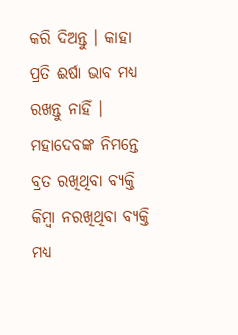କରି ଦିଅନ୍ତୁ । କାହା ପ୍ରତି ଈର୍ଷା ଭାବ ମଧ୍ୟ ରଖନ୍ତୁ ନାହିଁ । ମହାଦେବଙ୍କ ନିମନ୍ତେ ବ୍ରତ ରଖିଥିବା ବ୍ୟକ୍ତି କିମ୍ବା ନରଖିଥିବା ବ୍ୟକ୍ତି ମଧ୍ୟ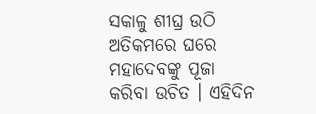ସକାଳୁ ଶୀଘ୍ର ଉଠି ଅତିକମରେ ଘରେ ମହାଦେବଙ୍କୁ ପୂଜା କରିବା ଉଚିତ । ଏହିଦିନ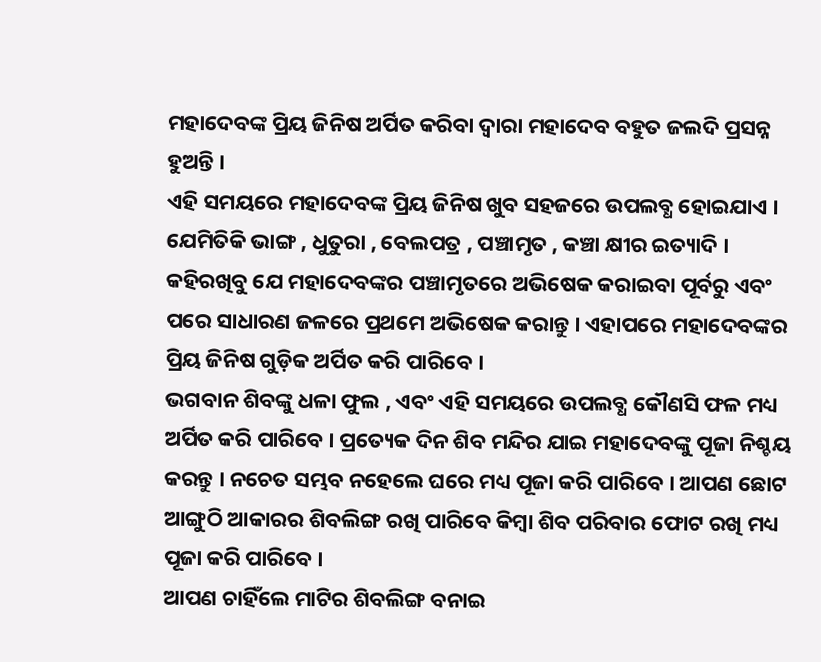ମହାଦେବଙ୍କ ପ୍ରିୟ ଜିନିଷ ଅର୍ପିତ କରିବା ଦ୍ୱାରା ମହାଦେବ ବହୁତ ଜଲଦି ପ୍ରସନ୍ନ ହୁଅନ୍ତି ।
ଏହି ସମୟରେ ମହାଦେବଙ୍କ ପ୍ରିୟ ଜିନିଷ ଖୁବ ସହଜରେ ଉପଲବ୍ଧ ହୋଇଯାଏ । ଯେମିତିକି ଭାଙ୍ଗ , ଧୁତୁରା , ବେଲପତ୍ର , ପଞ୍ଚାମୃତ , କଞ୍ଚା କ୍ଷୀର ଇତ୍ୟାଦି । କହିରଖିବୁ ଯେ ମହାଦେବଙ୍କର ପଞ୍ଚାମୃତରେ ଅଭିଷେକ କରାଇବା ପୂର୍ବରୁ ଏବଂ ପରେ ସାଧାରଣ ଜଳରେ ପ୍ରଥମେ ଅଭିଷେକ କରାନ୍ତୁ । ଏହାପରେ ମହାଦେବଙ୍କର ପ୍ରିୟ ଜିନିଷ ଗୁଡ଼ିକ ଅର୍ପିତ କରି ପାରିବେ ।
ଭଗବାନ ଶିବଙ୍କୁ ଧଳା ଫୁଲ , ଏବଂ ଏହି ସମୟରେ ଉପଲବ୍ଧ କୌଣସି ଫଳ ମଧ୍ୟ ଅର୍ପିତ କରି ପାରିବେ । ପ୍ରତ୍ୟେକ ଦିନ ଶିବ ମନ୍ଦିର ଯାଇ ମହାଦେବଙ୍କୁ ପୂଜା ନିଶ୍ଚୟ କରନ୍ତୁ । ନଚେତ ସମ୍ଭବ ନହେଲେ ଘରେ ମଧ୍ୟ ପୂଜା କରି ପାରିବେ । ଆପଣ ଛୋଟ ଆଙ୍ଗୁଠି ଆକାରର ଶିବଲିଙ୍ଗ ରଖି ପାରିବେ କିମ୍ବା ଶିବ ପରିବାର ଫୋଟ ରଖି ମଧ୍ୟ ପୂଜା କରି ପାରିବେ ।
ଆପଣ ଚାହିଁଲେ ମାଟିର ଶିବଲିଙ୍ଗ ବନାଇ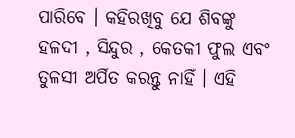ପାରିବେ । କହିରଖିବୁ ଯେ ଶିବଙ୍କୁ ହଳଦୀ , ସିନ୍ଦୁର , କେତକୀ ଫୁଲ ଏବଂ ତୁଳସୀ ଅର୍ପିତ କରନ୍ତୁ ନାହିଁ । ଏହି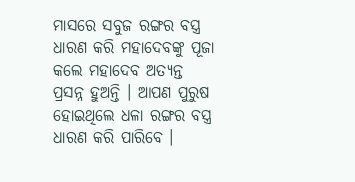ମାସରେ ସବୁଜ ରଙ୍ଗର ବସ୍ତ୍ର ଧାରଣ କରି ମହାଦେବଙ୍କୁ ପୂଜା କଲେ ମହାଦେବ ଅତ୍ୟନ୍ତ ପ୍ରସନ୍ନ ହୁଅନ୍ତି । ଆପଣ ପୁରୁଷ ହୋଇଥିଲେ ଧଳା ରଙ୍ଗର ବସ୍ତ୍ର ଧାରଣ କରି ପାରିବେ ।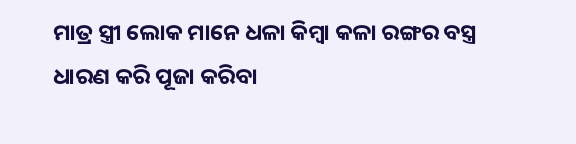ମାତ୍ର ସ୍ତ୍ରୀ ଲୋକ ମାନେ ଧଳା କିମ୍ବା କଳା ରଙ୍ଗର ବସ୍ତ୍ର ଧାରଣ କରି ପୂଜା କରିବା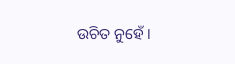ଉଚିତ ନୁହେଁ ।